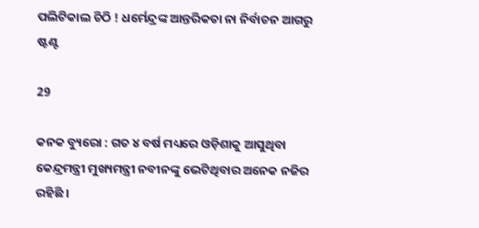ପଲିଟିକାଲ ଚିଠି ! ଧର୍ମେନ୍ଦ୍ରଙ୍କ ଆନ୍ତରିକତା ନା ନିର୍ବାଚନ ଆଗରୁ ଷ୍ଟଣ୍ଟ

29

କନକ ବ୍ୟୁରୋ : ଗତ ୪ ବର୍ଷ ମଧ୍ୟରେ ଓଡ଼ିଶାକୁ ଆସୁଥିବା କେନ୍ଦ୍ରମନ୍ତ୍ରୀ ମୁଖ୍ୟମନ୍ତ୍ରୀ ନବୀନଙ୍କୁ ଭେଟିଥିବାର ଅନେକ ନଜିର ରହିଛି ।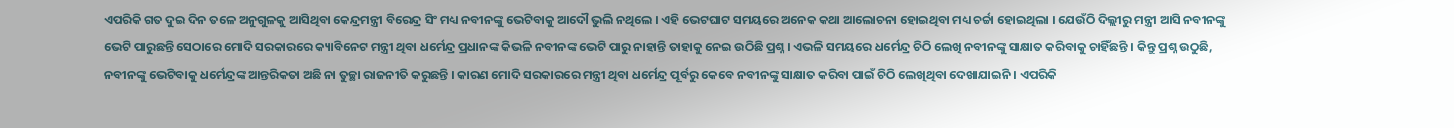ଏପରିକି ଗତ ଦୁଇ ଦିନ ତଳେ ଅନୁଗୁଳକୁ ଆସିଥିବା କେନ୍ଦ୍ରମନ୍ତ୍ରୀ ବିରେନ୍ଦ୍ର ସିଂ ମଧ୍ୟ ନବୀନଙ୍କୁ ଭେଟିବାକୁ ଆଦୌ ଭୁଲି ନଥିଲେ । ଏହି ଭେଟଘାଟ ସମୟରେ ଅନେକ କଥା ଆଲୋଚନା ହୋଇଥିବା ମଧ୍ୟ ଚର୍ଚ୍ଚା ହୋଇଥିଲା । ଯେଉଁଠି ଦିଲ୍ଲୀରୁ ମନ୍ତ୍ରୀ ଆସି ନବୀନଙ୍କୁ ଭେଟି ପାରୁଛନ୍ତି ସେଠାରେ ମୋଦି ସରକାରରେ କ୍ୟାବିନେଟ ମନ୍ତ୍ରୀ ଥିବା ଧର୍ମେନ୍ଦ୍ର ପ୍ରଧାନଙ୍କ କିଭଳି ନବୀନଙ୍କ ଭେଟି ପାରୁ ନାହାନ୍ତି ତାହାକୁ ନେଇ ଉଠିଛି ପ୍ରଶ୍ନ । ଏଭଳି ସମୟରେ ଧର୍ମେନ୍ଦ୍ର ଚିଠି ଲେଖି ନବୀନଙ୍କୁ ସାକ୍ଷାତ କରିବାକୁ ଚାହିଁଛନ୍ତି । କିନ୍ତୁ ପ୍ରଶ୍ନ ଉଠୁଛି, ନବୀନଙ୍କୁ ଭେଟିବାକୁ ଧର୍ମେନ୍ଦ୍ରଙ୍କ ଆନ୍ତରିକତା ଅଛି ନା ତୁଚ୍ଛା ରାଜନୀତି କରୁଛନ୍ତି । କାରଣ ମୋଦି ସରକାରରେ ମନ୍ତ୍ରୀ ଥିବା ଧର୍ମେନ୍ଦ୍ର ପୂର୍ବରୁ କେବେ ନବୀନଙ୍କୁ ସାକ୍ଷାତ କରିବା ପାଇଁ ଚିଠି ଲେଖିଥିବା ଦେଖାଯାଇନି । ଏପରିକି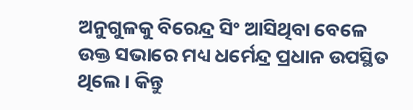ଅନୁଗୁଳକୁ ବିରେନ୍ଦ୍ର ସିଂ ଆସିଥିବା ବେଳେ ଉକ୍ତ ସଭାରେ ମଧ୍ୟ ଧର୍ମେନ୍ଦ୍ର ପ୍ରଧାନ ଉପସ୍ଥିତ ଥିଲେ । କିନ୍ତୁ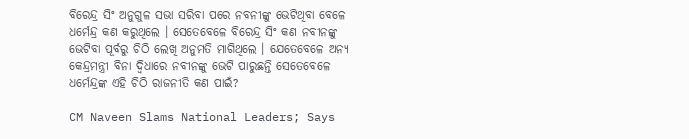ବିରେନ୍ଦ୍ର ସିଂ ଅନୁଗୁଳ ସଭା ସରିବା ପରେ ନବନୀଙ୍କୁ ଭେଟିଥିବା ବେଳେ ଧର୍ମେନ୍ଦ୍ର କଣ କରୁଥିଲେ । ସେତେବେଳେ ବିରେନ୍ଦ୍ର ସିଂ କଣ ନବୀନଙ୍କୁ ଭେଟିବା ପୂର୍ବରୁ ଚିଠି ଲେଖି ଅନୁମତି ମାଗିଥିଲେ । ଯେତେବେଳେ ଅନ୍ୟ କେନ୍ଦ୍ରମନ୍ତ୍ରୀ ବିନା ଦ୍ୱିଧାରେ ନବୀନଙ୍କୁ ଭେଟି ପାରୁଛନ୍ତି ସେତେବେଳେ ଧର୍ମେନ୍ଦ୍ରଙ୍କ ଏହି ଚିଠି ରାଜନୀତି କଣ ପାଇଁ?

CM Naveen Slams National Leaders; Says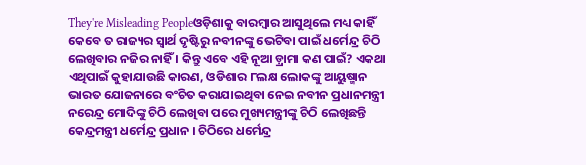They're Misleading Peopleଓଡ଼ିଶାକୁ ବାରମ୍ବାର ଆସୁଥିଲେ ମଧ୍ୟ କାହିଁ କେବେ ତ ରାଜ୍ୟର ସ୍ୱାର୍ଥ ଦୃଷ୍ଟିରୁ ନବୀନଙ୍କୁ ଭେଟିବା ପାଇଁ ଧର୍ମେନ୍ଦ୍ର ଚିଠି ଲେଖିବାର ନଜିର ନାହିଁ । କିନ୍ତୁ ଏବେ ଏହି ନୂଆ ଡ଼୍ରାମା କଣ ପାଇଁ? ଏକଥା ଏଥିପାଇଁ କୁହାଯାଉଛି କାରଣ, ଓଡିଶାର ୮ଲକ୍ଷ ଲୋକଙ୍କୁ ଆୟୁଷ୍ମାନ ଭାରତ ଯୋଜନାରେ ବଂଚିତ କରାଯାଇଥିବା ନେଇ ନବୀନ ପ୍ରଧାନମନ୍ତ୍ରୀ ନରେନ୍ଦ୍ର ମୋଦିଙ୍କୁ ଚିଠି ଲେଖିବା ପରେ ମୁଖ୍ୟମନ୍ତ୍ରୀଙ୍କୁ ଚିଠି ଲେଖିଛନ୍ତି କେନ୍ଦ୍ରମନ୍ତ୍ରୀ ଧର୍ମେନ୍ଦ୍ର ପ୍ରଧାନ । ଚିଠିରେ ଧର୍ମେନ୍ଦ୍ର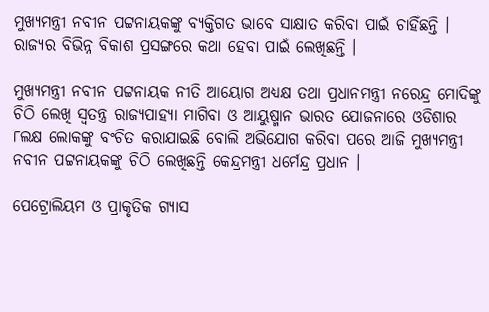ମୁଖ୍ୟମନ୍ତ୍ରୀ ନବୀନ ପଟ୍ଟନାୟକଙ୍କୁ ବ୍ୟକ୍ତିଗତ ଭାବେ ସାକ୍ଷାତ କରିବା ପାଇଁ ଚାହିଁଛନ୍ତି । ରାଜ୍ୟର ବିଭିନ୍ନ ବିକାଶ ପ୍ରସଙ୍ଗରେ କଥା ହେବା ପାଇଁ ଲେଖିଛନ୍ତି ।

ମୁଖ୍ୟମନ୍ତ୍ରୀ ନବୀନ ପଟ୍ଟନାୟକ ନୀତି ଆୟୋଗ ଅଧ୍ୟକ୍ଷ ତଥା ପ୍ରଧାନମନ୍ତ୍ରୀ ନରେନ୍ଦ୍ର ମୋଦିଙ୍କୁ ଚିଠି ଲେଖି ସ୍ୱତନ୍ତ୍ର ରାଜ୍ୟପାହ୍ୟା ମାଗିବା ଓ ଆୟୁଷ୍ମାନ ଭାରତ ଯୋଜନାରେ ଓଡିଶାର ୮ଲକ୍ଷ ଲୋକଙ୍କୁ ବଂଚିତ କରାଯାଇଛି ବୋଲି ଅଭିଯୋଗ କରିବା ପରେ ଆଜି ମୁଖ୍ୟମନ୍ତ୍ରୀ ନବୀନ ପଟ୍ଟନାୟକଙ୍କୁ ଚିଠି ଲେଖିଛନ୍ତି କେନ୍ଦ୍ରମନ୍ତ୍ରୀ ଧର୍ମେନ୍ଦ୍ର ପ୍ରଧାନ ।

ପେଟ୍ରୋଲିୟମ ଓ ପ୍ରାକୃତିକ ଗ୍ୟାସ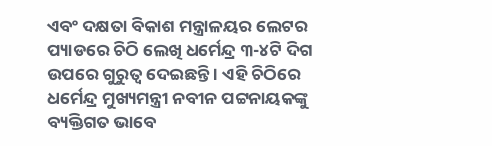ଏବଂ ଦକ୍ଷତା ବିକାଶ ମନ୍ତ୍ରାଳୟର ଲେଟର ପ୍ୟାଡରେ ଚିଠି ଲେଖି ଧର୍ମେନ୍ଦ୍ର ୩-୪ଟି ଦିଗ ଉପରେ ଗୁରୁତ୍ୱ ଦେଇଛନ୍ତି । ଏହି ଚିଠିରେ ଧର୍ମେନ୍ଦ୍ର ମୁଖ୍ୟମନ୍ତ୍ରୀ ନବୀନ ପଟ୍ଟନାୟକଙ୍କୁ ବ୍ୟକ୍ତିଗତ ଭାବେ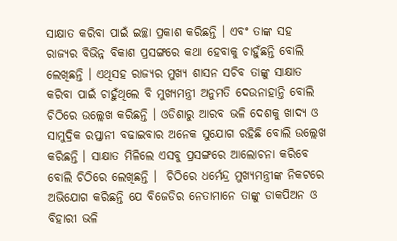ସାକ୍ଷାତ କରିବା ପାଇଁ ଇଚ୍ଛା ପ୍ରକାଶ କରିଛନ୍ତି । ଏବଂ ତାଙ୍କ ସହ ରାଜ୍ୟର ବିଭିନ୍ନ ବିକାଶ ପ୍ରସଙ୍ଗରେ କଥା ହେବାକୁ ଚାହୁଁଛନ୍ତି ବୋଲି ଲେଖିଛନ୍ତି । ଏଥିସହ ରାଜ୍ୟର ମୁଖ୍ୟ ଶାସନ ସଚିବ ତାଙ୍କୁ ସାକ୍ଷାତ କରିବା ପାଇଁ ଚାହୁଁଥିଲେ ବି ମୁଖ୍ୟମନ୍ତ୍ରୀ ଅନୁମତି ଦେଉନାହାନ୍ତି ବୋଲି ଚିଠିରେ ଉଲ୍ଲେଖ କରିଛନ୍ତି । ଓଡିଶାରୁ ଆରବ ଭଳି ଦେଶକୁ ଖାଦ୍ୟ ଓ ସାମୁଦ୍ରିକ ରପ୍ତାନୀ ବଢାଇବାର ଅନେକ ସୁଯୋଗ ରହିଛି ବୋଲି ଉଲ୍ଲେଖ କରିଛନ୍ତି । ସାକ୍ଷାତ ମିଳିଲେ ଏସବୁ ପ୍ରସଙ୍ଗରେ ଆଲୋଚନା କରିବେ ବୋଲି ଚିଠିରେ ଲେଖିଛନ୍ତି ।  ଚିଠିରେ ଧର୍ମେନ୍ଦ୍ର ମୁଖ୍ୟମନ୍ତ୍ରୀଙ୍କ ନିକଟରେ ଅଭିଯୋଗ କରିଛନ୍ତି ଯେ ବିଜେଡିର ନେତାମାନେ ତାଙ୍କୁ ଡାକପିଅନ ଓ ବିହାରୀ ଭଳି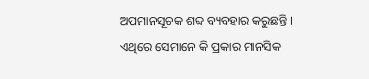ଅପମାନସୂଚକ ଶବ୍ଦ ବ୍ୟବହାର କରୁଛନ୍ତି । ଏଥିରେ ସେମାନେ କି ପ୍ରକାର ମାନସିକ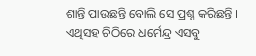ଶାନ୍ତି ପାଉଛନ୍ତି ବୋଲି ସେ ପ୍ରଶ୍ନ କରିଛନ୍ତି । ଏଥିସହ ଚିଠିରେ ଧର୍ମେନ୍ଦ୍ର ଏସବୁ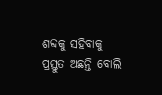ଶବ୍ଦକୁ ସହିବାକୁ ପ୍ରସ୍ତୁତ ଅଛନ୍ତି ବୋଲି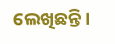ଲେଖିଛନ୍ତି ।